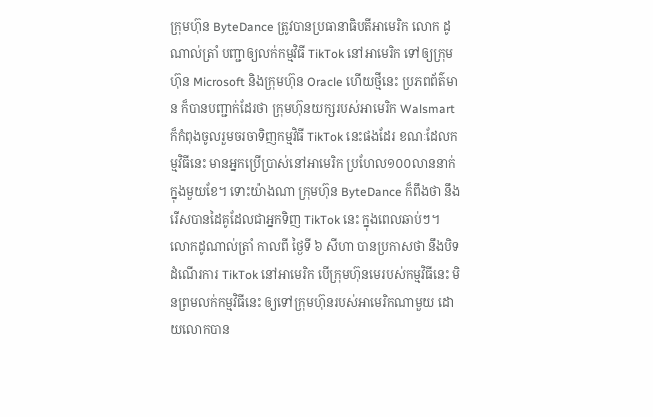ក្រុមហ៊ុន ByteDance ត្រូវបានប្រធានាធិបតីអាមេរិក លោក ដូណាល់ត្រាំ បញ្ជាឲ្យលក់កម្មវិធី TikTok នៅអាមេរិក ទៅឲ្យក្រុមហ៊ុន Microsoft និងក្រុមហ៊ុន Oracle ហើយថ្មីនេះ ប្រភពព័ត៌មាន ក៏បានបញ្ជាក់ដែរថា ក្រុមហ៊ុនយក្សរបស់អាមេរិក Walsmart ក៏កំពុងចូលរួមចរចាទិញកម្មវិធី TikTok នេះផងដែរ ខណៈដែលកម្មវិធីនេះ មានអ្នកប្រើប្រាស់នៅអាមេរិក ប្រហែល១០០លាននាក់ក្នុងមួយខែ។ ទោះយ៉ាងណា ក្រុមហ៊ុន ByteDance ក៏ពឹងថា នឹងរើសបានដៃគូដែលជាអ្នកទិញ TikTok នេះ ក្នុងពេលឆាប់ៗ។
លោកដូណាល់ត្រាំ កាលពី ថ្ងៃទី ៦ សីហា បានប្រកាសថា នឹងបិទដំណើរការ TikTok នៅអាមេរិក បើក្រុមហ៊ុនមេរបស់កម្មវិធីនេះ មិនព្រមលក់កម្មវិធីនេះ ឲ្យទៅក្រុមហ៊ុនរបស់អាមេរិកណាមួយ ដោយលោកបាន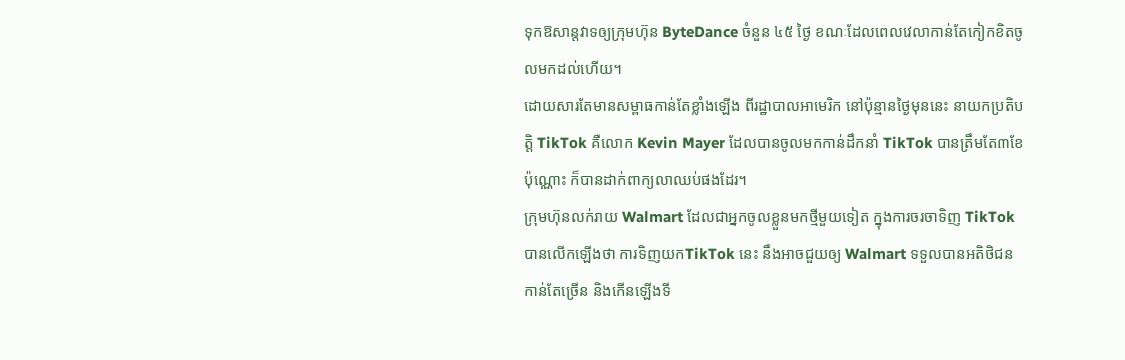ទុកឱសាន្ដវាទឲ្យក្រុមហ៊ុន ByteDance ចំនួន ៤៥ ថ្ងៃ ខណៈដែលពេលវេលាកាន់តែកៀកខិតចូលមកដល់ហើយ។
ដោយសារតែមានសម្ពាធកាន់តែខ្លាំងឡើង ពីរដ្ឋាបាលអាមេរិក នៅប៉ុន្មានថ្ងៃមុននេះ នាយកប្រតិបត្តិ TikTok គឺលោក Kevin Mayer ដែលបានចូលមកកាន់ដឹកនាំ TikTok បានត្រឹមតែ៣ខែ ប៉ុណ្ណោះ ក៏បានដាក់ពាក្យលាឈប់ផងដែរ។
ក្រុមហ៊ុនលក់រាយ Walmart ដែលជាអ្នកចូលខ្លួនមកថ្មីមួយទៀត ក្នុងការចរចាទិញ TikTok បានលើកឡើងថា ការទិញយកTikTok នេះ នឹងអាចជួយឲ្យ Walmart ទទួលបានអតិថិជនកាន់តែច្រើន និងកើនឡើងទី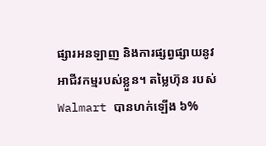ផ្សារអនឡាញ និងការផ្សព្វផ្សាយនូវអាជីវកម្មរបស់ខ្លួន។ តម្លៃហ៊ុន របស់ Walmart បានហក់ឡើង ៦%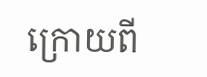ក្រោយពី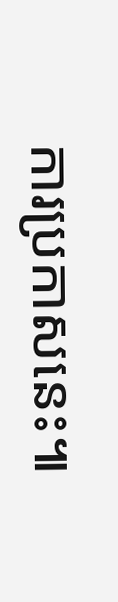ការប្រកាសនេះ៕